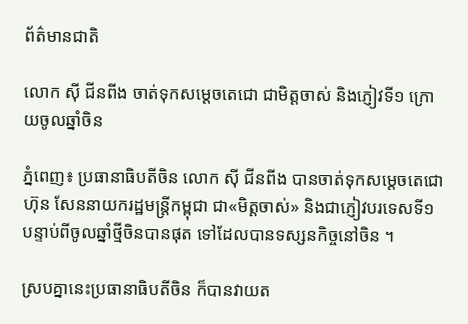ព័ត៌មានជាតិ

លោក ស៊ី ជីនពីង ចាត់ទុកសម្តេចតេជោ ជាមិត្តចាស់ និងភ្ញៀវទី១ ក្រោយចូលឆ្នាំចិន

ភ្នំពេញ៖ ប្រធានាធិបតីចិន លោក ស៊ី ជីនពីង បានចាត់ទុកសម្តេចតេជោ ហ៊ុន សែននាយករដ្ឋមន្រ្តីកម្ពុជា ជា«មិត្តចាស់» និងជាភ្ញៀវបរទេសទី១ បន្ទាប់ពីចូលឆ្នាំថ្មីចិនបានផុត ទៅដែលបានទស្សនកិច្ចនៅចិន ។

ស្របគ្នានេះប្រធានាធិបតីចិន ក៏បានវាយត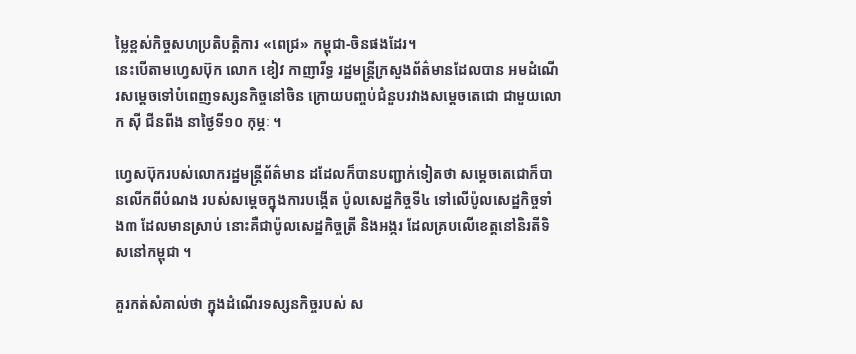ម្លៃខ្ពស់កិច្ចសហប្រតិបត្តិការ «ពេជ្រ» កម្ពុជា-ចិនផងដែរ។
នេះបើតាមហ្វេសប៊ុក លោក ខៀវ កាញារីទ្ធ រដ្ឋមន្ត្រីក្រសួងព័ត៌មានដែលបាន អមដំណើរសម្តេចទៅបំពេញទស្សនកិច្ចនៅចិន ក្រោយបញ្ចប់ជំនួបរវាងសម្តេចតេជោ ជាមួយលោក ស៊ី ជីនពីង នាថ្ងៃទី១០ កុម្ភៈ ។

ហ្វេសប៊ុករបស់លោករដ្ឋមន្រ្តីព័ត៌មាន ដដែលក៏បានបញ្ជាក់ទៀតថា សម្តេចតេជោក៏បានលើកពីបំណង របស់សម្តេចក្នុងការបង្កើត ប៉ូលសេដ្ឋកិច្ចទី៤ ទៅលើប៉ូលសេដ្ឋកិច្ចទាំង៣ ដែលមានស្រាប់ នោះគឺជាប៉ូលសេដ្ឋកិច្ចត្រី និងអង្ករ ដែលគ្របលើខេត្តនៅនិរតីទិសនៅកម្ពុជា ។

គួរកត់សំគាល់ថា ក្នុងដំណើរទស្សនកិច្ចរបស់ ស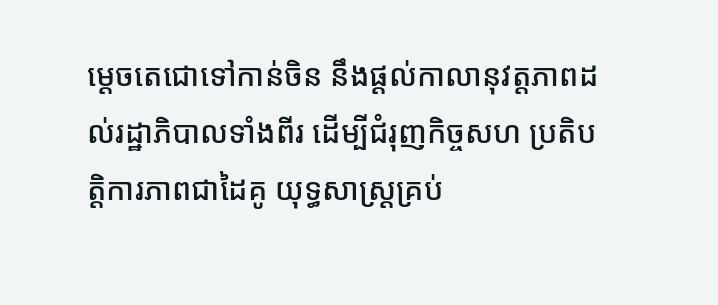ម្តេចតេជោទៅកាន់ចិន នឹងផ្តល់កាលានុវត្តភាពដល់រដ្ឋាភិបាលទាំងពីរ ដើម្បីជំរុញកិច្ចសហ ប្រតិបត្តិការភាពជាដៃគូ យុទ្ធសាស្ត្រគ្រប់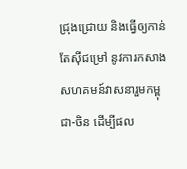ជ្រុងជ្រោយ និងធ្វើឲ្យកាន់តែស៊ីជម្រៅ នូវការកសាងសហគមន៍វាសនារួមកម្ពុជា-ចិន ដើម្បីផល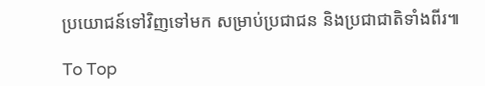ប្រយោជន៍ទៅវិញទៅមក សម្រាប់ប្រជាជន និងប្រជាជាតិទាំងពីរ៕

To Top